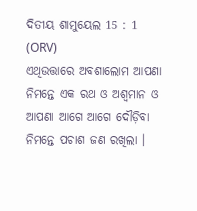ଦିତୀୟ ଶାମୁୟେଲ 15 : 1 (ORV)
ଏଥିଉତ୍ତାରେ ଅବଶାଲୋମ ଆପଣା ନିମନ୍ତେ ଏକ ରଥ ଓ ଅଶ୍ଵମାନ ଓ ଆପଣା ଆଗେ ଆଗେ ଦୌଡ଼ିବା ନିମନ୍ତେ ପଚାଶ ଜଣ ରଖିଲା ।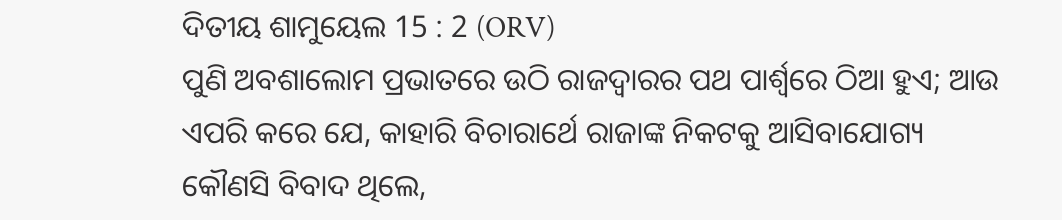ଦିତୀୟ ଶାମୁୟେଲ 15 : 2 (ORV)
ପୁଣି ଅବଶାଲୋମ ପ୍ରଭାତରେ ଉଠି ରାଜଦ୍ଵାରର ପଥ ପାର୍ଶ୍ଵରେ ଠିଆ ହୁଏ; ଆଉ ଏପରି କରେ ଯେ, କାହାରି ବିଚାରାର୍ଥେ ରାଜାଙ୍କ ନିକଟକୁ ଆସିବାଯୋଗ୍ୟ କୌଣସି ବିବାଦ ଥିଲେ,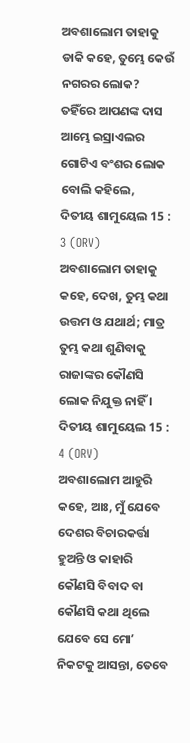ଅବଶାଲୋମ ତାହାକୁ ଡାକି କହେ, ତୁମ୍ଭେ କେଉଁ ନଗରର ଲୋକ? ତହିଁରେ ଆପଣଙ୍କ ଦାସ ଆମ୍ଭେ ଇସ୍ରାଏଲର ଗୋଟିଏ ବଂଶର ଲୋକ ବୋଲି କହିଲେ,
ଦିତୀୟ ଶାମୁୟେଲ 15 : 3 (ORV)
ଅବଶାଲୋମ ତାହାକୁ କହେ, ଦେଖ, ତୁମ୍ଭ କଥା ଉତ୍ତମ ଓ ଯଥାର୍ଥ; ମାତ୍ର ତୁମ୍ଭ କଥା ଶୁଣିବାକୁ ରାଜାଙ୍କର କୌଣସି ଲୋକ ନିଯୁକ୍ତ ନାହିଁ ।
ଦିତୀୟ ଶାମୁୟେଲ 15 : 4 (ORV)
ଅବଶାଲୋମ ଆହୁରି କହେ, ଆଃ, ମୁଁ ଯେବେ ଦେଶର ବିଚାରକର୍ତ୍ତା ହୁଅନ୍ତି ଓ କାହାରି କୌଣସି ବିବାଦ ବା କୌଣସି କଥା ଥିଲେ ଯେବେ ସେ ମୋʼ ନିକଟକୁ ଆସନ୍ତା, ତେବେ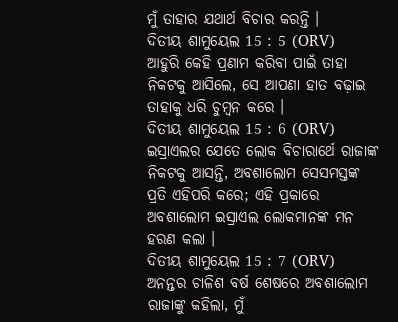ମୁଁ ତାହାର ଯଥାର୍ଥ ବିଚାର କରନ୍ତି ।
ଦିତୀୟ ଶାମୁୟେଲ 15 : 5 (ORV)
ଆହୁରି କେହି ପ୍ରଣାମ କରିବା ପାଇଁ ତାହା ନିକଟକୁ ଆସିଲେ, ସେ ଆପଣା ହାତ ବଢ଼ାଇ ତାହାକୁ ଧରି ଚୁମ୍ଵନ କରେ ।
ଦିତୀୟ ଶାମୁୟେଲ 15 : 6 (ORV)
ଇସ୍ରାଏଲର ଯେତେ ଲୋକ ବିଚାରାର୍ଥେ ରାଜାଙ୍କ ନିକଟକୁ ଆସନ୍ତି, ଅବଶାଲୋମ ସେସମସ୍ତଙ୍କ ପ୍ରତି ଏହିପରି କରେ; ଏହି ପ୍ରକାରେ ଅବଶାଲୋମ ଇସ୍ରାଏଲ ଲୋକମାନଙ୍କ ମନ ହରଣ କଲା ।
ଦିତୀୟ ଶାମୁୟେଲ 15 : 7 (ORV)
ଅନନ୍ତର ଚାଳିଶ ବର୍ଷ ଶେଷରେ ଅବଶାଲୋମ ରାଜାଙ୍କୁ କହିଲା, ମୁଁ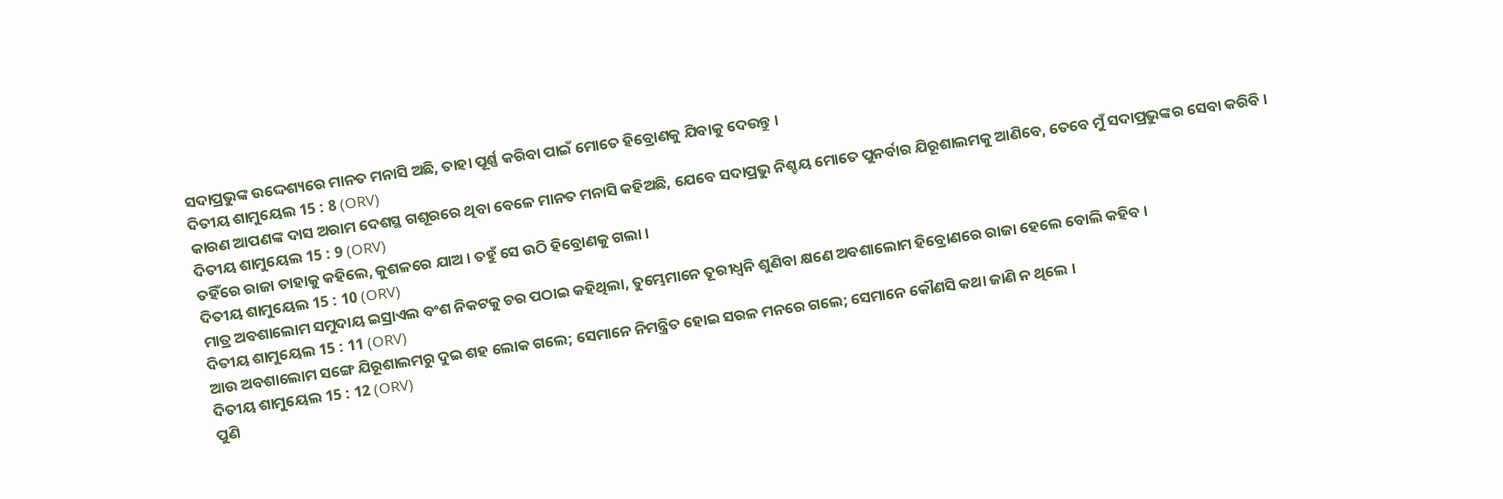ସଦାପ୍ରଭୁଙ୍କ ଉଦ୍ଦେଶ୍ୟରେ ମାନତ ମନାସି ଅଛି, ତାହା ପୂର୍ଣ୍ଣ କରିବା ପାଇଁ ମୋତେ ହିବ୍ରୋଣକୁ ଯିବାକୁ ଦେଉନ୍ତୁ ।
ଦିତୀୟ ଶାମୁୟେଲ 15 : 8 (ORV)
କାରଣ ଆପଣଙ୍କ ଦାସ ଅରାମ ଦେଶସ୍ଥ ଗଶୂରରେ ଥିବା ବେଳେ ମାନତ ମନାସି କହିଅଛି, ଯେବେ ସଦାପ୍ରଭୁ ନିଶ୍ଚୟ ମୋତେ ପୁନର୍ବାର ଯିରୂଶାଲମକୁ ଆଣିବେ, ତେବେ ମୁଁ ସଦାପ୍ରଭୁଙ୍କର ସେବା କରିବି ।
ଦିତୀୟ ଶାମୁୟେଲ 15 : 9 (ORV)
ତହିଁରେ ରାଜା ତାହାକୁ କହିଲେ, କୁଶଳରେ ଯାଅ । ତହୁଁ ସେ ଉଠି ହିବ୍ରୋଣକୁ ଗଲା ।
ଦିତୀୟ ଶାମୁୟେଲ 15 : 10 (ORV)
ମାତ୍ର ଅବଶାଲୋମ ସମୁଦାୟ ଇସ୍ରାଏଲ ବଂଶ ନିକଟକୁ ଚର ପଠାଇ କହିଥିଲା, ତୁମ୍ଭେମାନେ ତୂରୀଧ୍ଵନି ଶୁଣିବା କ୍ଷଣେ ଅବଶାଲୋମ ହିବ୍ରୋଣରେ ରାଜା ହେଲେ ବୋଲି କହିବ ।
ଦିତୀୟ ଶାମୁୟେଲ 15 : 11 (ORV)
ଆଉ ଅବଶାଲୋମ ସଙ୍ଗେ ଯିରୂଶାଲମରୁ ଦୁଇ ଶହ ଲୋକ ଗଲେ; ସେମାନେ ନିମନ୍ତ୍ରିତ ହୋଇ ସରଳ ମନରେ ଗଲେ; ସେମାନେ କୌଣସି କଥା ଜାଣି ନ ଥିଲେ ।
ଦିତୀୟ ଶାମୁୟେଲ 15 : 12 (ORV)
ପୁଣି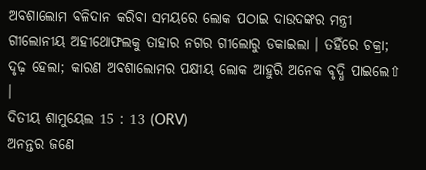ଅବଶାଲୋମ ବଳିଦାନ କରିବା ସମୟରେ ଲୋକ ପଠାଇ ଦାଉଦଙ୍କର ମନ୍ତ୍ରୀ ଗୀଲୋନୀୟ ଅହୀଥୋଫଲକୁ ତାହାର ନଗର ଗୀଲୋରୁ ଡକାଇଲା । ତହିଁରେ ଚକ୍ରା; ଦୃଢ଼ ହେଲା; କାରଣ ଅବଶାଲୋମର ପକ୍ଷୀୟ ଲୋକ ଆହୁରି ଅନେକ ବୃଦ୍ଧି ପାଇଲେ⇧ ।
ଦିତୀୟ ଶାମୁୟେଲ 15 : 13 (ORV)
ଅନନ୍ତର ଜଣେ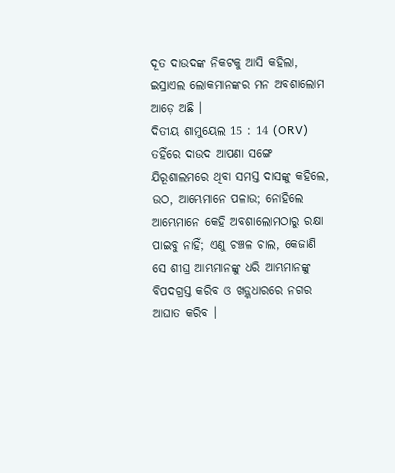ଦୂତ ଦାଉଦଙ୍କ ନିକଟକୁ ଆସି କହିଲା, ଇସ୍ରାଏଲ ଲୋକମାନଙ୍କର ମନ ଅବଶାଲୋମ ଆଡ଼େ ଅଛି ।
ଦିତୀୟ ଶାମୁୟେଲ 15 : 14 (ORV)
ତହିଁରେ ଦାଉଦ ଆପଣା ସଙ୍ଗେ ଯିରୂଶାଲମରେ ଥିବା ସମସ୍ତ ଦାସଙ୍କୁ କହିଲେ, ଉଠ, ଆମ୍ଭେମାନେ ପଳାଉ; ନୋହିଲେ ଆମ୍ଭେମାନେ କେହି ଅବଶାଲୋମଠାରୁ ରକ୍ଷା ପାଇବୁ ନାହିଁ; ଏଣୁ ଚଞ୍ଚଳ ଚାଲ, କେଜାଣି ସେ ଶୀଘ୍ର ଆମ୍ଭମାନଙ୍କୁ ଧରି ଆମ୍ଭମାନଙ୍କୁ ବିପଦଗ୍ରସ୍ତ କରିବ ଓ ଖଡ଼୍ଗଧାରରେ ନଗର ଆଘାତ କରିବ ।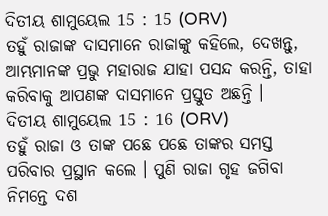ଦିତୀୟ ଶାମୁୟେଲ 15 : 15 (ORV)
ତହୁଁ ରାଜାଙ୍କ ଦାସମାନେ ରାଜାଙ୍କୁ କହିଲେ, ଦେଖନ୍ତୁ, ଆମ୍ଭମାନଙ୍କ ପ୍ରଭୁ ମହାରାଜ ଯାହା ପସନ୍ଦ କରନ୍ତି, ତାହା କରିବାକୁ ଆପଣଙ୍କ ଦାସମାନେ ପ୍ରସ୍ତୁତ ଅଛନ୍ତି ।
ଦିତୀୟ ଶାମୁୟେଲ 15 : 16 (ORV)
ତହୁଁ ରାଜା ଓ ତାଙ୍କ ପଛେ ପଛେ ତାଙ୍କର ସମସ୍ତ ପରିବାର ପ୍ରସ୍ଥାନ କଲେ । ପୁଣି ରାଜା ଗୃହ ଜଗିବା ନିମନ୍ତେ ଦଶ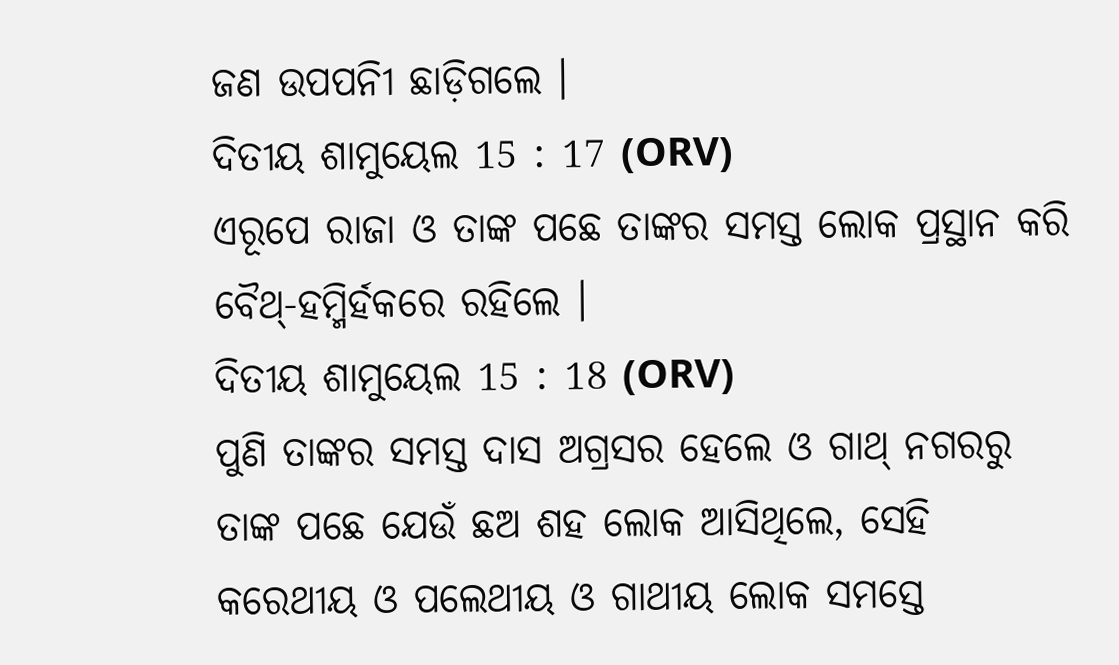ଜଣ ଉପପନିୀ ଛାଡ଼ିଗଲେ ।
ଦିତୀୟ ଶାମୁୟେଲ 15 : 17 (ORV)
ଏରୂପେ ରାଜା ଓ ତାଙ୍କ ପଛେ ତାଙ୍କର ସମସ୍ତ ଲୋକ ପ୍ରସ୍ଥାନ କରି ବୈଥ୍-ହମ୍ମିର୍ହକରେ ରହିଲେ ।
ଦିତୀୟ ଶାମୁୟେଲ 15 : 18 (ORV)
ପୁଣି ତାଙ୍କର ସମସ୍ତ ଦାସ ଅଗ୍ରସର ହେଲେ ଓ ଗାଥ୍ ନଗରରୁ ତାଙ୍କ ପଛେ ଯେଉଁ ଛଅ ଶହ ଲୋକ ଆସିଥିଲେ, ସେହି କରେଥୀୟ ଓ ପଲେଥୀୟ ଓ ଗାଥୀୟ ଲୋକ ସମସ୍ତେ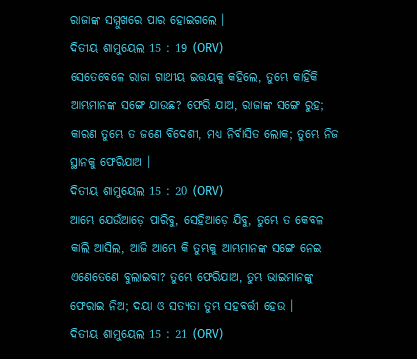ରାଜାଙ୍କ ସମ୍ମୁଖରେ ପାର ହୋଇଗଲେ ।
ଦିତୀୟ ଶାମୁୟେଲ 15 : 19 (ORV)
ସେତେବେଳେ ରାଜା ଗାଥୀୟ ଇତ୍ତୟକୁ କହିଲେ, ତୁମ୍ଭେ କାହିଁକି ଆମ୍ଭମାନଙ୍କ ସଙ୍ଗେ ଯାଉଛ? ଫେରି ଯାଅ, ରାଜାଙ୍କ ସଙ୍ଗେ ରୁହ; କାରଣ ତୁମ୍ଭେ ତ ଜଣେ ବିଦେଶୀ, ମଧ୍ୟ ନିର୍ବାସିତ ଲୋକ; ତୁମ୍ଭେ ନିଜ ସ୍ଥାନକୁ ଫେରିଯାଅ ।
ଦିତୀୟ ଶାମୁୟେଲ 15 : 20 (ORV)
ଆମ୍ଭେ ଯେଉଁଆଡ଼େ ପାରିବୁ, ସେହିଆଡ଼େ ଯିବୁ, ତୁମ୍ଭେ ତ କେବଳ କାଲି ଆସିଲ, ଆଜି ଆମ୍ଭେ କି ତୁମ୍ଭକୁ ଆମ୍ଭମାନଙ୍କ ସଙ୍ଗେ ନେଇ ଏଣେତେଣେ ବୁଲାଇବା? ତୁମ୍ଭେ ଫେରିଯାଅ, ତୁମ୍ଭ ଭାଇମାନଙ୍କୁ ଫେରାଇ ନିଅ; ଦୟା ଓ ସତ୍ୟତା ତୁମ୍ଭ ସହବର୍ତ୍ତୀ ହେଉ ।
ଦିତୀୟ ଶାମୁୟେଲ 15 : 21 (ORV)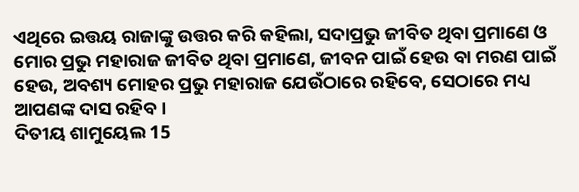ଏଥିରେ ଇତ୍ତୟ ରାଜାଙ୍କୁ ଉତ୍ତର କରି କହିଲା, ସଦାପ୍ରଭୁ ଜୀବିତ ଥିବା ପ୍ରମାଣେ ଓ ମୋର ପ୍ରଭୁ ମହାରାଜ ଜୀବିତ ଥିବା ପ୍ରମାଣେ, ଜୀବନ ପାଇଁ ହେଉ ବା ମରଣ ପାଇଁ ହେଉ, ଅବଶ୍ୟ ମୋହର ପ୍ରଭୁ ମହାରାଜ ଯେଉଁଠାରେ ରହିବେ, ସେଠାରେ ମଧ୍ୟ ଆପଣଙ୍କ ଦାସ ରହିବ ।
ଦିତୀୟ ଶାମୁୟେଲ 15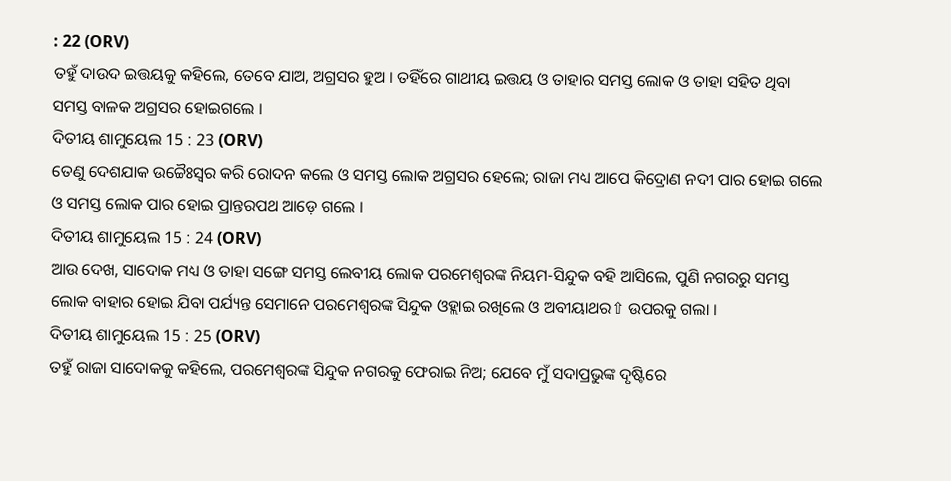: 22 (ORV)
ତହୁଁ ଦାଉଦ ଇତ୍ତୟକୁ କହିଲେ, ତେବେ ଯାଅ, ଅଗ୍ରସର ହୁଅ । ତହିଁରେ ଗାଥୀୟ ଇତ୍ତୟ ଓ ତାହାର ସମସ୍ତ ଲୋକ ଓ ତାହା ସହିତ ଥିବା ସମସ୍ତ ବାଳକ ଅଗ୍ରସର ହୋଇଗଲେ ।
ଦିତୀୟ ଶାମୁୟେଲ 15 : 23 (ORV)
ତେଣୁ ଦେଶଯାକ ଉଚ୍ଚୈଃସ୍ଵର କରି ରୋଦନ କଲେ ଓ ସମସ୍ତ ଲୋକ ଅଗ୍ରସର ହେଲେ; ରାଜା ମଧ୍ୟ ଆପେ କିଦ୍ରୋଣ ନଦୀ ପାର ହୋଇ ଗଲେ ଓ ସମସ୍ତ ଲୋକ ପାର ହୋଇ ପ୍ରାନ୍ତରପଥ ଆଡ଼େ ଗଲେ ।
ଦିତୀୟ ଶାମୁୟେଲ 15 : 24 (ORV)
ଆଉ ଦେଖ, ସାଦୋକ ମଧ୍ୟ ଓ ତାହା ସଙ୍ଗେ ସମସ୍ତ ଲେବୀୟ ଲୋକ ପରମେଶ୍ଵରଙ୍କ ନିୟମ-ସିନ୍ଦୁକ ବହି ଆସିଲେ, ପୁଣି ନଗରରୁ ସମସ୍ତ ଲୋକ ବାହାର ହୋଇ ଯିବା ପର୍ଯ୍ୟନ୍ତ ସେମାନେ ପରମେଶ୍ଵରଙ୍କ ସିନ୍ଦୁକ ଓହ୍ଲାଇ ରଖିଲେ ଓ ଅବୀୟାଥର⇧ ଉପରକୁ ଗଲା ।
ଦିତୀୟ ଶାମୁୟେଲ 15 : 25 (ORV)
ତହୁଁ ରାଜା ସାଦୋକକୁ କହିଲେ, ପରମେଶ୍ଵରଙ୍କ ସିନ୍ଦୁକ ନଗରକୁ ଫେରାଇ ନିଅ; ଯେବେ ମୁଁ ସଦାପ୍ରଭୁଙ୍କ ଦୃଷ୍ଟିରେ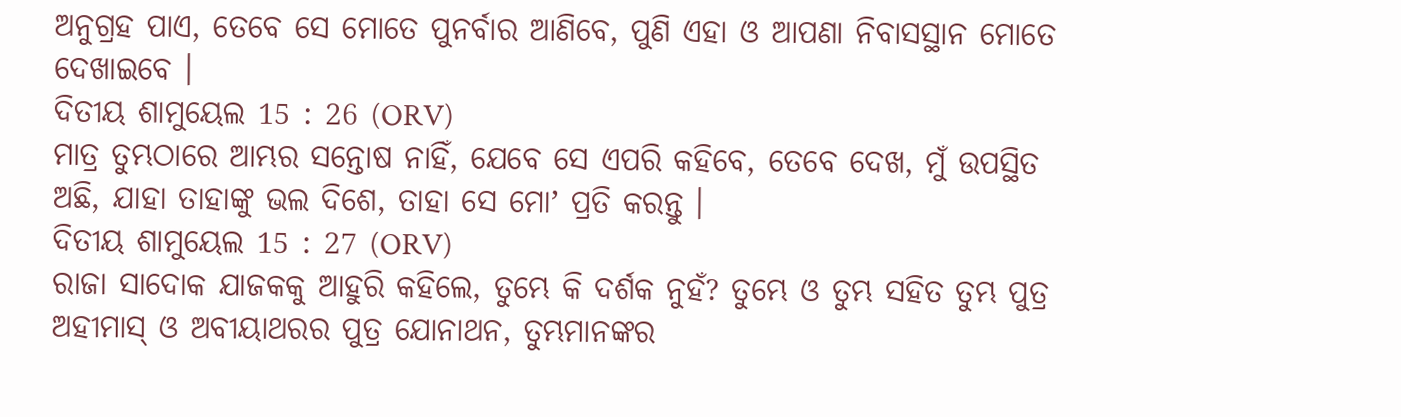ଅନୁଗ୍ରହ ପାଏ, ତେବେ ସେ ମୋତେ ପୁନର୍ବାର ଆଣିବେ, ପୁଣି ଏହା ଓ ଆପଣା ନିବାସସ୍ଥାନ ମୋତେ ଦେଖାଇବେ ।
ଦିତୀୟ ଶାମୁୟେଲ 15 : 26 (ORV)
ମାତ୍ର ତୁମ୍ଭଠାରେ ଆମ୍ଭର ସନ୍ତୋଷ ନାହିଁ, ଯେବେ ସେ ଏପରି କହିବେ, ତେବେ ଦେଖ, ମୁଁ ଉପସ୍ଥିତ ଅଛି, ଯାହା ତାହାଙ୍କୁ ଭଲ ଦିଶେ, ତାହା ସେ ମୋʼ ପ୍ରତି କରନ୍ତୁ ।
ଦିତୀୟ ଶାମୁୟେଲ 15 : 27 (ORV)
ରାଜା ସାଦୋକ ଯାଜକକୁ ଆହୁରି କହିଲେ, ତୁମ୍ଭେ କି ଦର୍ଶକ ନୁହଁ? ତୁମ୍ଭେ ଓ ତୁମ୍ଭ ସହିତ ତୁମ୍ଭ ପୁତ୍ର ଅହୀମାସ୍ ଓ ଅବୀୟାଥରର ପୁତ୍ର ଯୋନାଥନ, ତୁମ୍ଭମାନଙ୍କର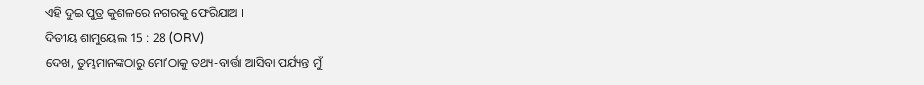ଏହି ଦୁଇ ପୁତ୍ର କୁଶଳରେ ନଗରକୁ ଫେରିଯାଅ ।
ଦିତୀୟ ଶାମୁୟେଲ 15 : 28 (ORV)
ଦେଖ, ତୁମ୍ଭମାନଙ୍କଠାରୁ ମୋʼଠାକୁ ତଥ୍ୟ-ବାର୍ତ୍ତା ଆସିବା ପର୍ଯ୍ୟନ୍ତ ମୁଁ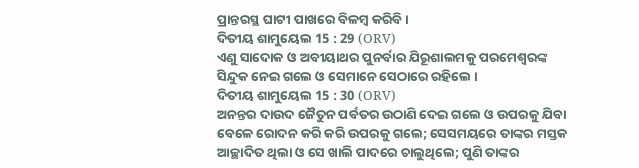ପ୍ରାନ୍ତରସ୍ଥ ଘାଟୀ ପାଖରେ ବିଳମ୍ଵ କରିବି ।
ଦିତୀୟ ଶାମୁୟେଲ 15 : 29 (ORV)
ଏଣୁ ସାଦୋକ ଓ ଅବୀୟାଥର ପୁନର୍ବାର ଯିରୂଶାଲମକୁ ପରମେଶ୍ଵରଙ୍କ ସିନ୍ଦୁକ ନେଇ ଗଲେ ଓ ସେମାନେ ସେଠାରେ ରହିଲେ ।
ଦିତୀୟ ଶାମୁୟେଲ 15 : 30 (ORV)
ଅନନ୍ତର ଦାଉଦ ଜୈତୁନ ପର୍ବତର ଉଠାଣି ଦେଇ ଗଲେ ଓ ଉପରକୁ ଯିବା ବେଳେ ରୋଦନ କରି କରି ଉପରକୁ ଗଲେ; ସେସମୟରେ ତାଙ୍କର ମସ୍ତକ ଆଚ୍ଛାଦିତ ଥିଲା ଓ ସେ ଖାଲି ପାଦରେ ଚାଲୁଥିଲେ; ପୁଣି ତାଙ୍କର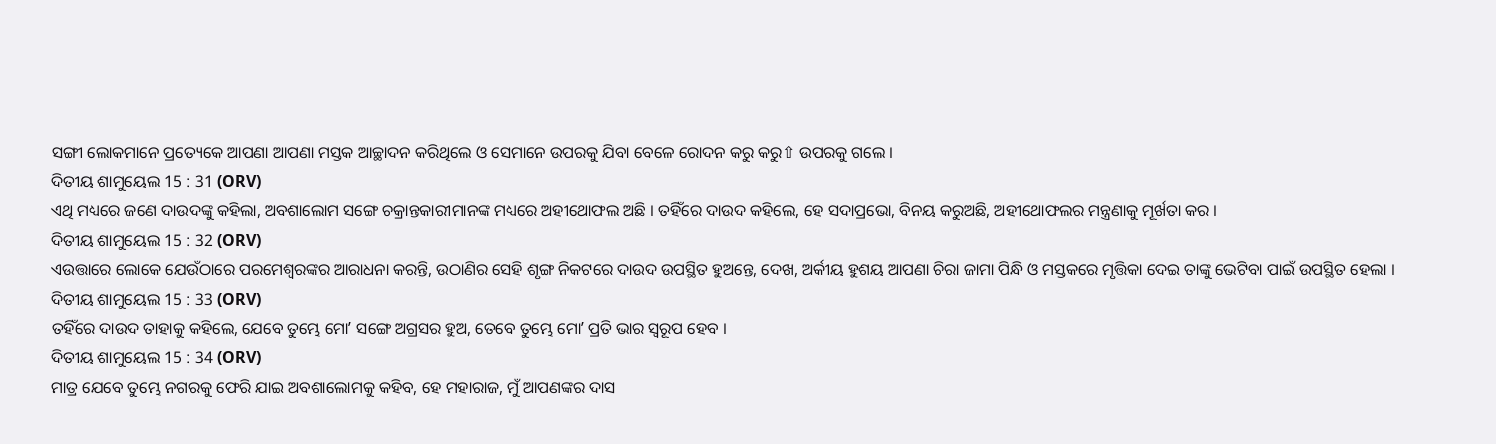ସଙ୍ଗୀ ଲୋକମାନେ ପ୍ରତ୍ୟେକେ ଆପଣା ଆପଣା ମସ୍ତକ ଆଚ୍ଛାଦନ କରିଥିଲେ ଓ ସେମାନେ ଉପରକୁ ଯିବା ବେଳେ ରୋଦନ କରୁ କରୁ⇧ ଉପରକୁ ଗଲେ ।
ଦିତୀୟ ଶାମୁୟେଲ 15 : 31 (ORV)
ଏଥି ମଧ୍ୟରେ ଜଣେ ଦାଉଦଙ୍କୁ କହିଲା, ଅବଶାଲୋମ ସଙ୍ଗେ ଚକ୍ରାନ୍ତକାରୀମାନଙ୍କ ମଧ୍ୟରେ ଅହୀଥୋଫଲ ଅଛି । ତହିଁରେ ଦାଉଦ କହିଲେ, ହେ ସଦାପ୍ରଭୋ, ବିନୟ କରୁଅଛି, ଅହୀଥୋଫଲର ମନ୍ତ୍ରଣାକୁ ମୂର୍ଖତା କର ।
ଦିତୀୟ ଶାମୁୟେଲ 15 : 32 (ORV)
ଏଉତ୍ତାରେ ଲୋକେ ଯେଉଁଠାରେ ପରମେଶ୍ଵରଙ୍କର ଆରାଧନା କରନ୍ତି, ଉଠାଣିର ସେହି ଶୃଙ୍ଗ ନିକଟରେ ଦାଉଦ ଉପସ୍ଥିତ ହୁଅନ୍ତେ, ଦେଖ, ଅର୍କୀୟ ହୁଶୟ ଆପଣା ଚିରା ଜାମା ପିନ୍ଧି ଓ ମସ୍ତକରେ ମୃତ୍ତିକା ଦେଇ ତାଙ୍କୁ ଭେଟିବା ପାଇଁ ଉପସ୍ଥିତ ହେଲା ।
ଦିତୀୟ ଶାମୁୟେଲ 15 : 33 (ORV)
ତହିଁରେ ଦାଉଦ ତାହାକୁ କହିଲେ, ଯେବେ ତୁମ୍ଭେ ମୋʼ ସଙ୍ଗେ ଅଗ୍ରସର ହୁଅ, ତେବେ ତୁମ୍ଭେ ମୋʼ ପ୍ରତି ଭାର ସ୍ଵରୂପ ହେବ ।
ଦିତୀୟ ଶାମୁୟେଲ 15 : 34 (ORV)
ମାତ୍ର ଯେବେ ତୁମ୍ଭେ ନଗରକୁ ଫେରି ଯାଇ ଅବଶାଲୋମକୁ କହିବ, ହେ ମହାରାଜ, ମୁଁ ଆପଣଙ୍କର ଦାସ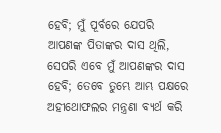ହେବି; ମୁଁ ପୂର୍ବରେ ଯେପରି ଆପଣଙ୍କ ପିତାଙ୍କର ଦାସ ଥିଲି, ସେପରି ଏବେ ମୁଁ ଆପଣଙ୍କର ଦାସ ହେବି; ତେବେ ତୁମ୍ଭେ ଆମ୍ଭ ପକ୍ଷରେ ଅହୀଥୋଫଲର ମନ୍ତ୍ରଣା ବ୍ୟର୍ଥ କରି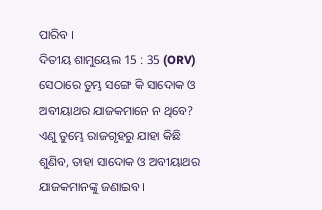ପାରିବ ।
ଦିତୀୟ ଶାମୁୟେଲ 15 : 35 (ORV)
ସେଠାରେ ତୁମ୍ଭ ସଙ୍ଗେ କି ସାଦୋକ ଓ ଅବୀୟାଥର ଯାଜକମାନେ ନ ଥିବେ? ଏଣୁ ତୁମ୍ଭେ ରାଜଗୃହରୁ ଯାହା କିଛି ଶୁଣିବ, ତାହା ସାଦୋକ ଓ ଅବୀୟାଥର ଯାଜକମାନଙ୍କୁ ଜଣାଇବ ।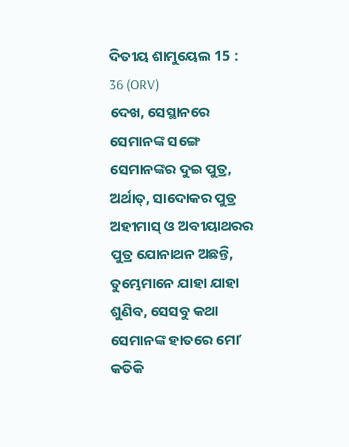ଦିତୀୟ ଶାମୁୟେଲ 15 : 36 (ORV)
ଦେଖ, ସେସ୍ଥାନରେ ସେମାନଙ୍କ ସଙ୍ଗେ ସେମାନଙ୍କର ଦୁଇ ପୁତ୍ର, ଅର୍ଥାତ୍, ସାଦୋକର ପୁତ୍ର ଅହୀମାସ୍ ଓ ଅବୀୟାଥରର ପୁତ୍ର ଯୋନାଥନ ଅଛନ୍ତି, ତୁମ୍ଭେମାନେ ଯାହା ଯାହା ଶୁଣିବ, ସେସବୁ କଥା ସେମାନଙ୍କ ହାତରେ ମୋʼ କତିକି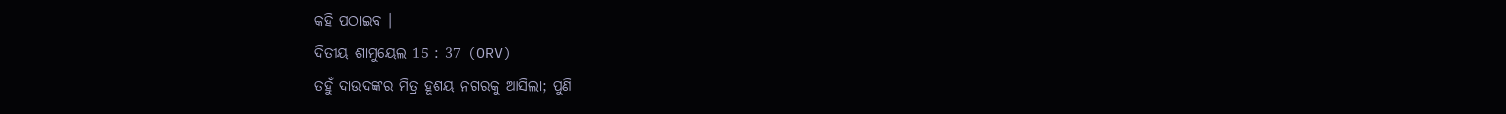କହି ପଠାଇବ ।
ଦିତୀୟ ଶାମୁୟେଲ 15 : 37 (ORV)
ତହୁଁ ଦାଉଦଙ୍କର ମିତ୍ର ହୂଶୟ ନଗରକୁ ଆସିଲା; ପୁଣି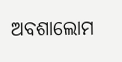ଅବଶାଲୋମ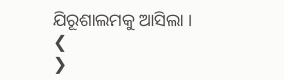ଯିରୂଶାଲମକୁ ଆସିଲା ।
❮
❯